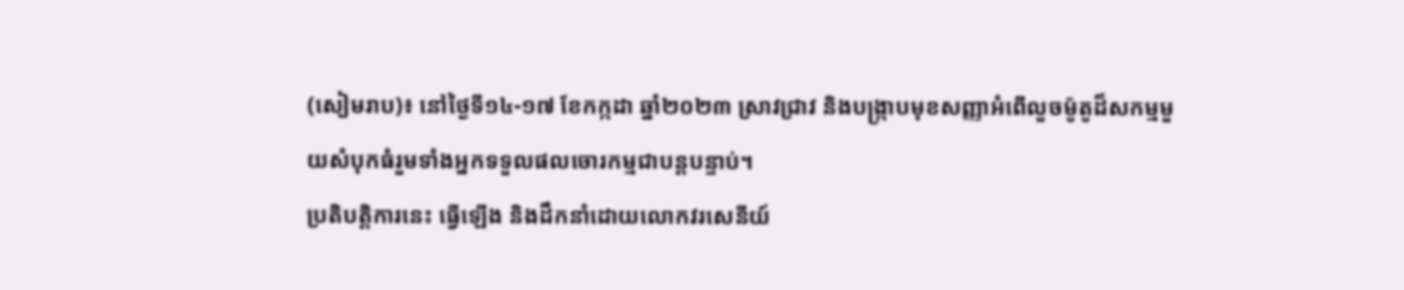(សៀមរាប)៖ នៅថ្ងៃទី១៤-១៧ ខែកក្កដា ឆ្នាំ២០២៣ ស្រាវជ្រាវ និងបង្ក្រាបមុខសញ្ញាអំពើលួចម៉ូតូដ៏សកម្មមួយសំបុកធំរួមទាំងអ្នកទទួលផលចោរកម្មជាបន្តបន្ទាប់។
ប្រតិបត្តិការនេះ ធ្វើឡើង និងដឹកនាំដោយលោកវរសេនីយ៍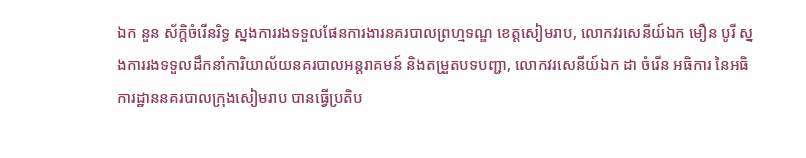ឯក នួន ស័ក្ដិចំរើនរិទ្ធ ស្នងការរងទទួលផែនការងារនគរបាលព្រហ្មទណ្ឌ ខេត្តសៀមរាប, លោកវរសេនីយ៍ឯក មឿន បូរី ស្នងការរងទទួលដឹកនាំការិយាល័យនគរបាលអន្តរាគមន៍ និងតម្រួតបទបញ្ជា, លោកវរសេនីយ៍ឯក ដា ចំរើន អធិការ នៃអធិការដ្ឋាននគរបាលក្រុងសៀមរាប បានធ្វើប្រតិប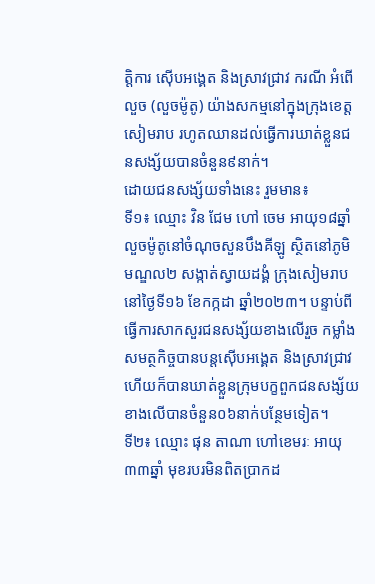ត្តិការ ស៊ើបអង្គេត និងស្រាវជ្រាវ ករណី អំពើលួច (លួចម៉ូតូ) យ៉ាងសកម្មនៅក្នុងក្រុងខេត្តសៀមរាប រហូតឈានដល់ធ្វើការឃាត់ខ្លួនជនសង្ស័យបានចំនួន៩នាក់។
ដោយជនសង្ស័យទាំងនេះ រួមមាន៖
ទី១៖ ឈ្មោះ វិន ជែម ហៅ ចេម អាយុ១៨ឆ្នាំ លួចម៉ូតូនៅចំណុចសួនបឹងគីឡូ ស្ថិតនៅភូមិមណ្ឌល២ សង្កាត់ស្វាយដង្គំ ក្រុងសៀមរាប នៅថ្ងៃទី១៦ ខែកក្កដា ឆ្នាំ២០២៣។ បន្ទាប់ពីធ្វើការសាកសួរជនសង្ស័យខាងលើរួច កម្លាំងសមត្ថកិច្ចបានបន្តស៊ើបអង្គេត និងស្រាវជ្រាវ ហើយក៏បានឃាត់ខ្លួនក្រុមបក្ខពួកជនសង្ស័យខាងលើបានចំនួន០៦នាក់បន្ថែមទៀត។
ទី២៖ ឈ្មោះ ផុន តាណា ហៅខេមរៈ អាយុ៣៣ឆ្នាំ មុខរបរមិនពិតប្រាកដ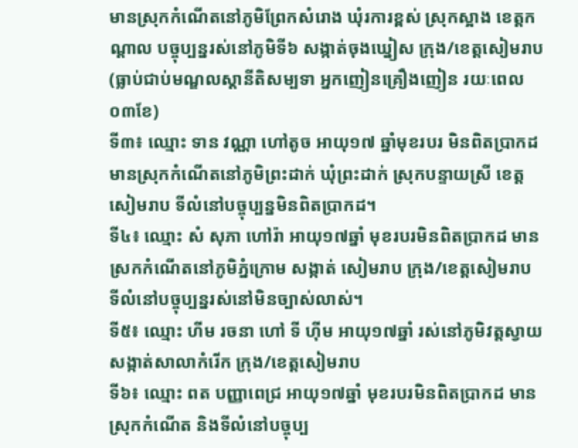មានស្រុកកំណើតនៅភូមិព្រែកសំរោង ឃុំរការខ្ពស់ ស្រុកស្អាង ខេត្តកណ្តាល បច្ចុប្បន្នរស់នៅភូមិទី៦ សង្កាត់ចុងឃ្នៀស ក្រុង/ខេត្តសៀមរាប (ធ្លាប់ជាប់មណ្ឌលស្តានីតិសម្បទា អ្នកញៀនគ្រឿងញៀន រយៈពេល០៣ខែ)
ទី៣៖ ឈ្មោះ ទាន វណ្ណា ហៅតូច អាយុ១៧ ឆ្នាំមុខរបរ មិនពិតប្រាកដ មានស្រុកកំណើតនៅភូមិព្រះដាក់ ឃុំព្រះដាក់ ស្រុកបន្ទាយស្រី ខេត្តសៀមរាប ទីលំនៅបច្ចុប្បន្នមិនពិតប្រាកដ។
ទី៤៖ ឈ្មោះ សំ សុភា ហៅរ៉ា អាយុ១៧ឆ្នាំ មុខរបរមិនពិតប្រាកដ មានស្រកកំណើតនៅភូមិភ្នំក្រោម សង្កាត់ សៀមរាប ក្រុង/ខេត្តសៀមរាប ទីលំនៅបច្ចុប្បន្នរស់នៅមិនច្បាស់លាស់។
ទី៥៖ ឈ្មោះ ហីម រចនា ហៅ ទី ហ៊ីម អាយុ១៧ឆ្នាំ រស់នៅភូមិវត្តស្វាយ សង្កាត់សាលាកំរើក ក្រុង/ខេត្តសៀមរាប
ទី៦៖ ឈ្មោះ ពត បញ្ញាពេជ្រ អាយុ១៧ឆ្នាំ មុខរបរមិនពិតប្រាកដ មានស្រុកកំណើត និងទីលំនៅបច្ចុប្ប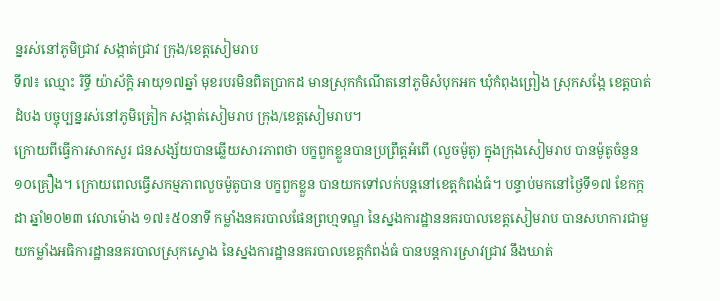ន្នរស់នៅភូមិជ្រាវ សង្កាត់ជ្រាវ ក្រុង/ខេត្តសៀមរាប
ទី៧៖ ឈ្មោះ រិទ្ធី យ៉ាស័ក្តិ អាយុ១៧ឆ្នាំ មុខរបរមិនពិតប្រាកដ មានស្រុកកំណើតនៅភូមិសំបុកអក ឃុំកំពុងព្រៀង ស្រុកសង្កែ ខេត្តបាត់ដំបង បច្ចុប្បន្នរស់នៅភូមិត្រៀក សង្កាត់សៀមរាប ក្រុង/ខេត្តសៀមរាប។
ក្រោយពីធ្វើការសាកសួរ ជនសង្ស័យបានឆ្លើយសារភាពថា បក្ខពួកខ្លួនបានប្រព្រឹត្តអំពើ (លួចម៉ូតូ) ក្នុងក្រុងសៀមរាប បានម៉ូតូចំនួន១០គ្រឿង។ ក្រោយពេលធ្វើសកម្មភាពលួចម៉ូតូបាន បក្ខពួកខ្លួន បានយកទៅលក់បន្តនៅខេត្តកំពង់ធំ។ បន្ទាប់មកនៅថ្ងៃទី១៧ ខែកក្កដា ឆ្នាំ២០២៣ វេលាម៉ោង ១៧៖៥០នាទី កម្លាំងនគរបាលផែនព្រហ្មទណ្ឌ នៃស្នងការដ្ឋាននគរបាលខេត្តសៀមរាប បានសហការជាមួយកម្លាំងអធិការដ្ឋាននគរបាលស្រុកស្ទោង នៃស្នងការដ្ឋាននគរបាលខេត្តកំពង់ធំ បានបន្តការស្រាវជ្រាវ នឹងឃាត់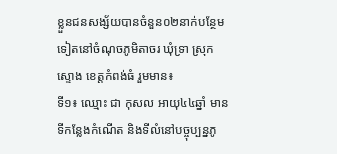ខ្លួនជនសង្ស័យបានចំនួន០២នាក់បន្ថែមទៀតនៅចំណុចភូមិតាចរ ឃុំទ្រា ស្រុកស្ទោង ខេត្តកំពង់ធំ រួមមាន៖
ទី១៖ ឈ្មោះ ជា កុសល អាយុ៤៤ឆ្នាំ មានទីកន្លែងកំណើត និងទីលំនៅបច្ចុប្បន្នភូ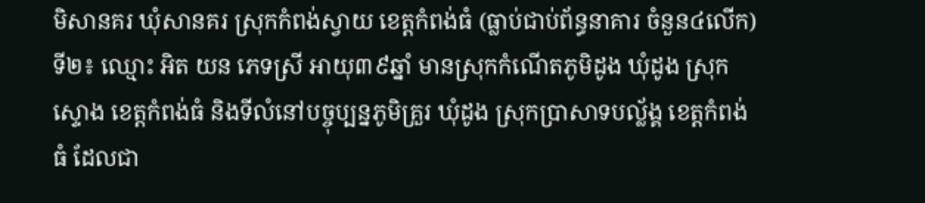មិសានគរ ឃុំសានគរ ស្រុកកំពង់ស្វាយ ខេត្តកំពង់ធំ (ធ្លាប់ជាប់ព័ន្ធនាគារ ចំនួន៤លើក)
ទី២៖ ឈ្មោះ អិត យន ភេទស្រី អាយុ៣៩ឆ្នាំ មានស្រុកកំណើតភូមិដូង ឃុំដូង ស្រុកស្ទោង ខេត្តកំពង់ធំ និងទីលំនៅបច្ចុប្បន្នភូមិគ្រួរ ឃុំដូង ស្រុកប្រាសាទបល្ល័ង្គ ខេត្តកំពង់ធំ ដែលជា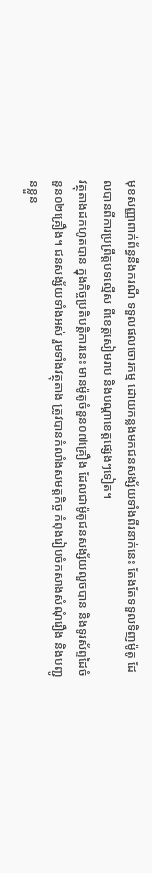មុខសញ្ញាពាក់ព័ន្ធនឹងករណី ទទួលផលចោរកម្ម ដោយកន្លងមកជនសង្ស័យទាំងពីរនាក់នេះ តែងតែទទួលទិញម៉ូតូ ដែលបានពីការប្រព្រឹត្តបទល្មើស ពីខេត្តសៀមរាប និងបណ្តាខេត្តផ្សេងៗទៀត។
វត្ថុតាងដកហូតបាន ក្នុងកិច្ចប្រតិបត្តិការនេះ មានម៉ូតូចំនួន០៧គ្រឿង ដែលជាម៉ូតូជនសង្ស័យលួចបាន និងទូរស័ព្ទដៃចំនួន០២គ្រឿង។ ជនសង្ស័យទាំងអស់ រួមទាំងវត្ថុតាង ត្រូវបានកំលាំងសមត្តកិច្ច កំពុងរៀបចំកសាងសំណុំរឿង និងបញ្ជូនខ្លួន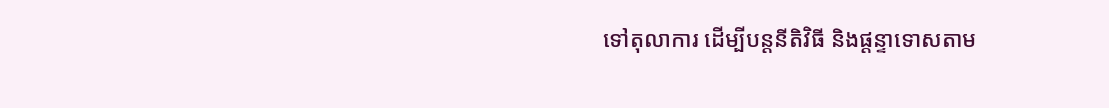ទៅតុលាការ ដើម្បីបន្តនីតិវិធី និងផ្តន្ទាទោសតាម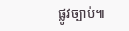ផ្លូវច្បាប់៕